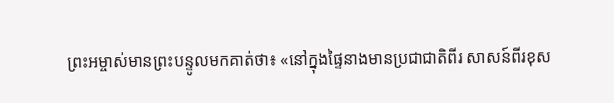ព្រះអម្ចាស់មានព្រះបន្ទូលមកគាត់ថា៖ «នៅក្នុងផ្ទៃនាងមានប្រជាជាតិពីរ សាសន៍ពីរខុស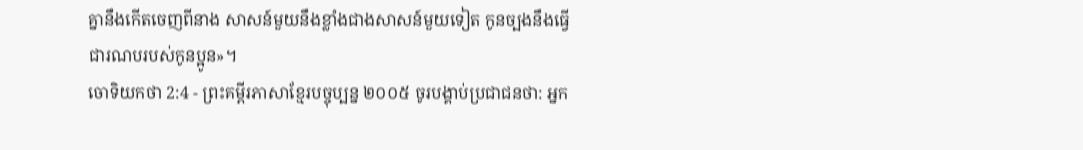គ្នានឹងកើតចេញពីនាង សាសន៍មួយនឹងខ្លាំងជាងសាសន៍មួយទៀត កូនច្បងនឹងធ្វើជារណបរបស់កូនប្អូន»។
ចោទិយកថា 2:4 - ព្រះគម្ពីរភាសាខ្មែរបច្ចុប្បន្ន ២០០៥ ចូរបង្គាប់ប្រជាជនថា: អ្នក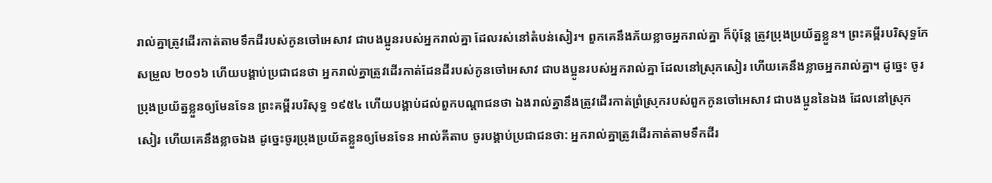រាល់គ្នាត្រូវដើរកាត់តាមទឹកដីរបស់កូនចៅអេសាវ ជាបងប្អូនរបស់អ្នករាល់គ្នា ដែលរស់នៅតំបន់សៀរ។ ពួកគេនឹងភ័យខ្លាចអ្នករាល់គ្នា ក៏ប៉ុន្តែ ត្រូវប្រុងប្រយ័ត្នខ្លួន។ ព្រះគម្ពីរបរិសុទ្ធកែសម្រួល ២០១៦ ហើយបង្គាប់ប្រជាជនថា អ្នករាល់គ្នាត្រូវដើរកាត់ដែនដីរបស់កូនចៅអេសាវ ជាបងប្អូនរបស់អ្នករាល់គ្នា ដែលនៅស្រុកសៀរ ហើយគេនឹងខ្លាចអ្នករាល់គ្នា។ ដូច្នេះ ចូរប្រុងប្រយ័ត្នខ្លួនឲ្យមែនទែន ព្រះគម្ពីរបរិសុទ្ធ ១៩៥៤ ហើយបង្គាប់ដល់ពួកបណ្តាជនថា ឯងរាល់គ្នានឹងត្រូវដើរកាត់ព្រំស្រុករបស់ពួកកូនចៅអេសាវ ជាបងប្អូននៃឯង ដែលនៅស្រុកសៀរ ហើយគេនឹងខ្លាចឯង ដូច្នេះចូរប្រុងប្រយ័តខ្លួនឲ្យមែនទែន អាល់គីតាប ចូរបង្គាប់ប្រជាជនថា: អ្នករាល់គ្នាត្រូវដើរកាត់តាមទឹកដីរ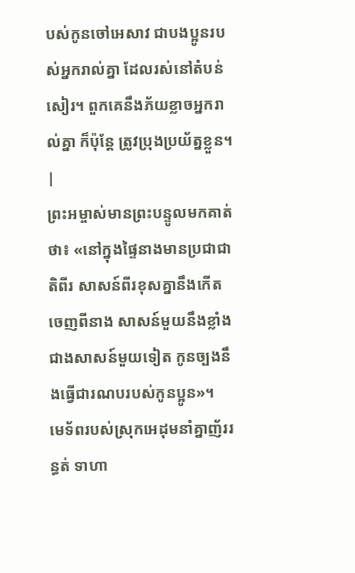បស់កូនចៅអេសាវ ជាបងប្អូនរបស់អ្នករាល់គ្នា ដែលរស់នៅតំបន់សៀរ។ ពួកគេនឹងភ័យខ្លាចអ្នករាល់គ្នា ក៏ប៉ុន្តែ ត្រូវប្រុងប្រយ័ត្នខ្លួន។ |
ព្រះអម្ចាស់មានព្រះបន្ទូលមកគាត់ថា៖ «នៅក្នុងផ្ទៃនាងមានប្រជាជាតិពីរ សាសន៍ពីរខុសគ្នានឹងកើតចេញពីនាង សាសន៍មួយនឹងខ្លាំងជាងសាសន៍មួយទៀត កូនច្បងនឹងធ្វើជារណបរបស់កូនប្អូន»។
មេទ័ពរបស់ស្រុកអេដុមនាំគ្នាញ័ររន្ធត់ ទាហា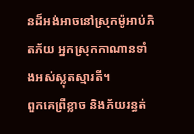នដ៏អង់អាចនៅស្រុកម៉ូអាប់ភិតភ័យ អ្នកស្រុកកាណានទាំងអស់ស្លុតស្មារតី។
ពួកគេព្រឺខ្លាច និងភ័យរន្ធត់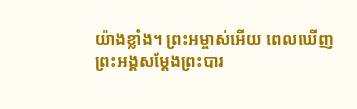យ៉ាងខ្លាំង។ ព្រះអម្ចាស់អើយ ពេលឃើញព្រះអង្គសម្តែងព្រះបារ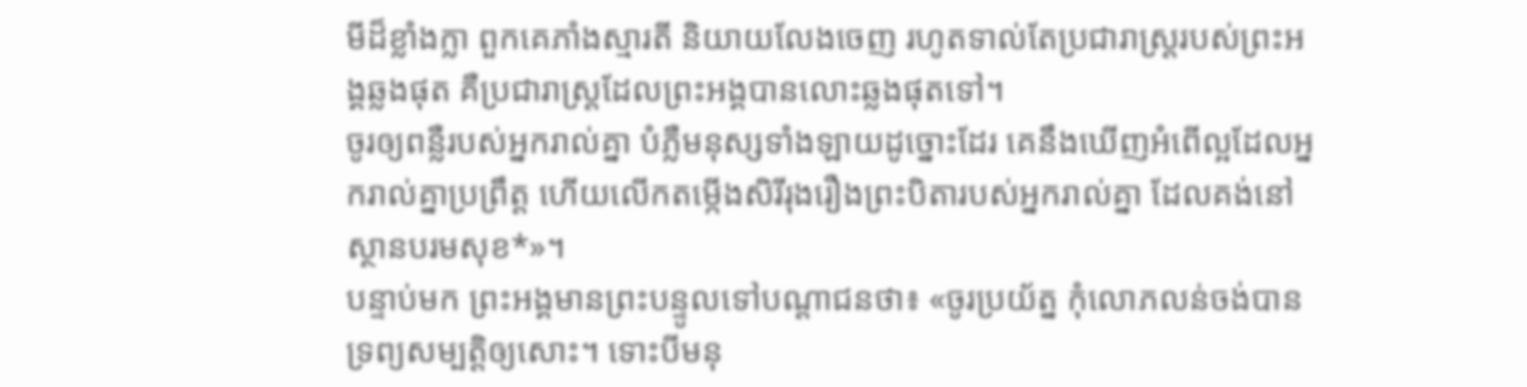មីដ៏ខ្លាំងក្លា ពួកគេភាំងស្មារតី និយាយលែងចេញ រហូតទាល់តែប្រជារាស្ត្ររបស់ព្រះអង្គឆ្លងផុត គឺប្រជារាស្ត្រដែលព្រះអង្គបានលោះឆ្លងផុតទៅ។
ចូរឲ្យពន្លឺរបស់អ្នករាល់គ្នា បំភ្លឺមនុស្សទាំងឡាយដូច្នោះដែរ គេនឹងឃើញអំពើល្អដែលអ្នករាល់គ្នាប្រព្រឹត្ត ហើយលើកតម្កើងសិរីរុងរឿងព្រះបិតារបស់អ្នករាល់គ្នា ដែលគង់នៅស្ថានបរមសុខ*»។
បន្ទាប់មក ព្រះអង្គមានព្រះបន្ទូលទៅបណ្ដាជនថា៖ «ចូរប្រយ័ត្ន កុំលោភលន់ចង់បានទ្រព្យសម្បត្តិឲ្យសោះ។ ទោះបីមនុ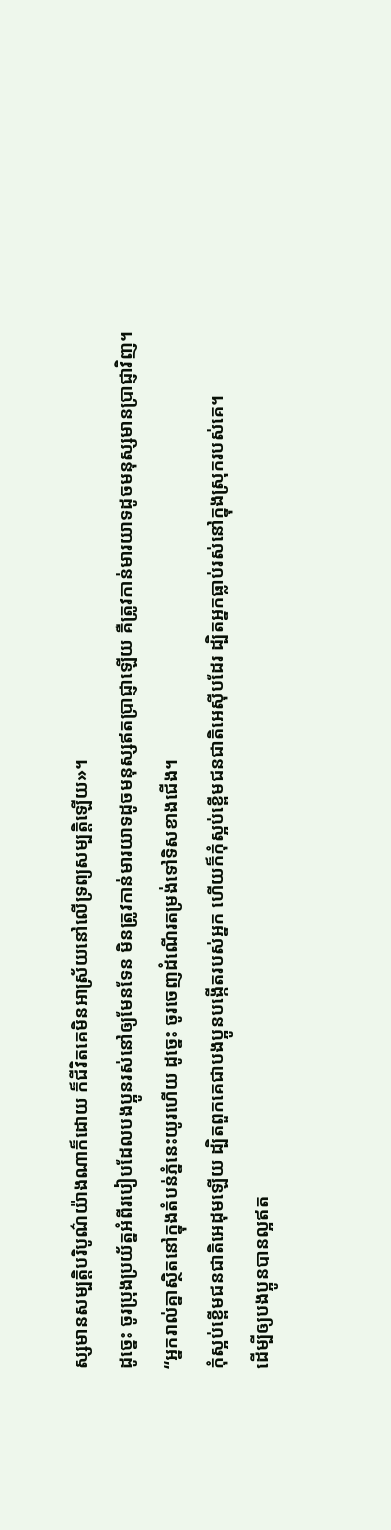ស្សមានសម្បត្តិបរិបូណ៌យ៉ាងណាក៏ដោយ ក៏ជីវិតគេមិនអាស្រ័យនៅលើទ្រព្យសម្បត្តិឡើយ»។
ដូច្នេះ ចូរប្រុងប្រយ័ត្នអំពីរបៀបដែលបងប្អូនរស់នៅឲ្យមែនទែន មិនត្រូវកាន់មារយាទដូចមនុស្សឥតប្រាជ្ញាឡើយ គឺត្រូវកាន់មារយាទដូចមនុស្សមានប្រាជ្ញាវិញ។
“អ្នករាល់គ្នាស្ថិតនៅក្នុងតំបន់ភ្នំនេះយូរហើយ ដូច្នេះ ចូរចេញដំណើរតម្រង់ទៅទិសខាងជើង។
កុំស្អប់ខ្ពើមជនជាតិអេដុមឡើយ ដ្បិតពួកគេជាបងប្អូនបង្កើតរបស់អ្នក ហើយក៏កុំស្អប់ខ្ពើមជនជាតិអេស៊ីបដែរ ដ្បិតអ្នកធ្លាប់រស់នៅក្នុងស្រុករបស់គេ។
ដើម្បីឲ្យបងប្អូនបានល្អឥត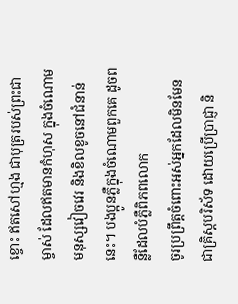ខ្ចោះ ឥតសៅហ្មង ជាបុត្ររបស់ព្រះជាម្ចាស់ ដែលឥតមានកំហុស ក្នុងចំណោមមនុស្សវៀចវេរ និងខិលខូចនៅជំនាន់នេះ។ បងប្អូនភ្លឺក្នុងចំណោមពួកគេ ដូចពន្លឺដែលបំភ្លឺពិភពលោក
ចូរប្រព្រឹត្តចំពោះអស់អ្នកដែលមិនមែនជាគ្រិស្តបរិស័ទ ដោយប្រើប្រាជ្ញា និ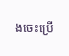ងចេះប្រើ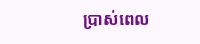ប្រាស់ពេល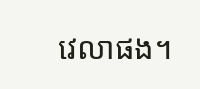វេលាផង។